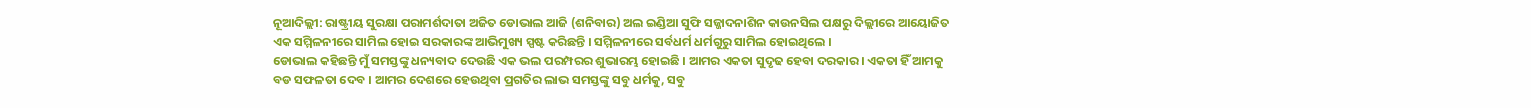ନୂଆଦିଲ୍ଲୀ: ରାଷ୍ଟ୍ରୀୟ ସୁରକ୍ଷା ପରାମର୍ଶଦାତା ଅଜିତ ଡୋଭାଲ ଆଜି (ଶନିବାର) ଅଲ ଇଣ୍ଡିଆ ସୁଫି ସଜ୍ଜାଦନାଶିନ କାଉନସିଲ ପକ୍ଷରୁ ଦିଲ୍ଲୀରେ ଆୟୋଜିତ ଏକ ସମ୍ମିଳନୀରେ ସାମିଲ ହୋଇ ସରକାରଙ୍କ ଆଭିମୁଖ୍ୟ ସ୍ପଷ୍ଟ କରିଛନ୍ତି । ସମ୍ମିଳନୀରେ ସର୍ବଧର୍ମ ଧର୍ମଗୁରୁ ସାମିଲ ହୋଇଥିଲେ ।
ଡୋଭାଲ କହିଛନ୍ତି ମୁଁ ସମସ୍ତଙ୍କୁ ଧନ୍ୟବାଦ ଦେଉଛି ଏକ ଭଲ ପରମ୍ପରର ଶୁଭାରମ୍ଭ ହୋଇଛି । ଆମର ଏକତା ସୁଦୃଢ ହେବା ଦରକାର । ଏକତା ହିଁ ଆମକୁ ବଡ ସଫଳତା ଦେବ । ଆମର ଦେଶରେ ହେଉଥିବା ପ୍ରଗତିର ଲାଭ ସମସ୍ତଙ୍କୁ ସବୁ ଧର୍ମକୁ, ସବୁ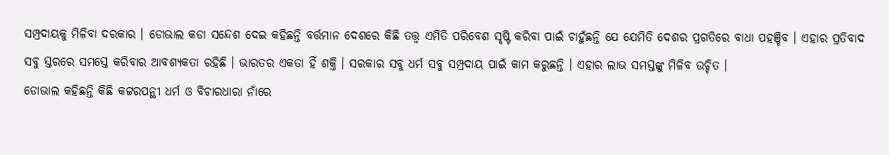ସମ୍ପ୍ରଦାୟକୁ ମିଳିବା ଦରକାର । ଡୋଭାଲ କଡା ସନ୍ଦେଶ ଦେଇ କହିଛନ୍ତି ବର୍ତ୍ତମାନ ଦେଶରେ କିଛି ତତ୍ତ୍ବ ଏମିତି ପରିବେଶ ସୃଷ୍ଟି କରିବା ପାଇଁ ଚାହୁଁଛନ୍ତି ଯେ ଯେମିତି ଦେଶର ପ୍ରଗତିରେ ବାଧା ପହଞ୍ଚିବ । ଏହାର ପ୍ରତିବାଦ ସବୁ ସ୍ତରରେ ସମସ୍ତେ କରିବାର ଆବଶ୍ୟକତା ରହିଛି । ଭାରତର ଏକତା ହିଁ ଶକ୍ତି । ସରକାର ସବୁ ଧର୍ମ ସବୁ ସମ୍ପ୍ରଦାୟ ପାଇଁ କାମ କରୁଛନ୍ତି । ଏହାର ଲାଭ ସମସ୍ତଙ୍କୁ ମିଳିବ ଉଚ୍ଚିତ ।
ଡୋଭାଲ କହିଛନ୍ତି କିଛି କଟ୍ଟରପନ୍ଥୀ ଧର୍ମ ଓ ବିଚାରଧାରା ନାଁରେ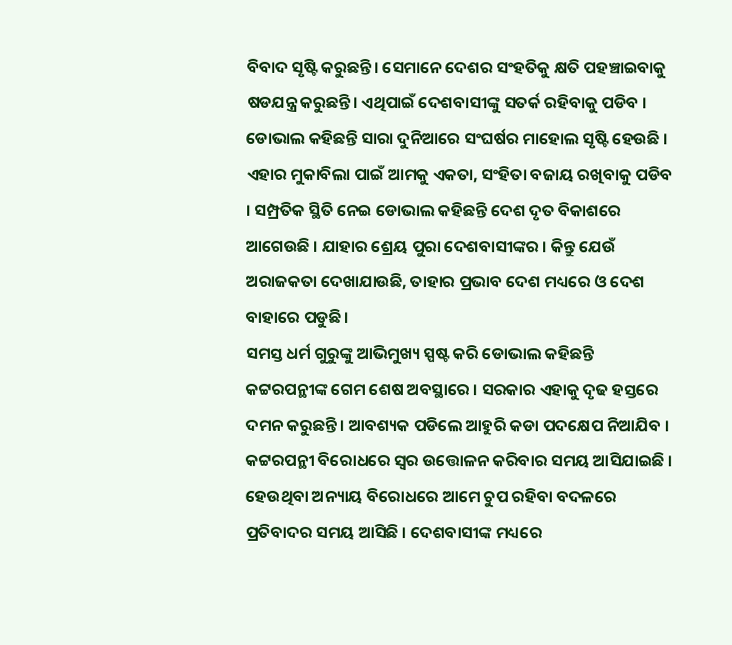ବିବାଦ ସୃଷ୍ଟି କରୁଛନ୍ତି। ସେମାନେ ଦେଶର ସଂହତିକୁ କ୍ଷତି ପହଞ୍ଚାଇବାକୁ ଷଡଯନ୍ତ୍ର କରୁଛନ୍ତି। ଏଥିପାଇଁ ଦେଶବାସୀଙ୍କୁ ସତର୍କ ରହିବାକୁ ପଡିବ । ଡୋଭାଲ କହିଛନ୍ତି ସାରା ଦୁନିଆରେ ସଂଘର୍ଷର ମାହୋଲ ସୃଷ୍ଟି ହେଉଛି । ଏହାର ମୁକାବିଲା ପାଇଁ ଆମକୁ ଏକତା, ସଂହିତା ବଜାୟ ରଖିବାକୁ ପଡିବ । ସମ୍ପ୍ରତିକ ସ୍ଥିତି ନେଇ ଡୋଭାଲ କହିଛନ୍ତି ଦେଶ ଦୃତ ବିକାଶରେ ଆଗେଉଛି । ଯାହାର ଶ୍ରେୟ ପୁରା ଦେଶବାସୀଙ୍କର । କିନ୍ତୁ ଯେଉଁ ଅରାଜକତା ଦେଖାଯାଉଛି, ତାହାର ପ୍ରଭାବ ଦେଶ ମଧ୍ୟରେ ଓ ଦେଶ ବାହାରେ ପଡୁଛି ।
ସମସ୍ତ ଧର୍ମ ଗୁରୁଙ୍କୁ ଆଭିମୁଖ୍ୟ ସ୍ପଷ୍ଟ କରି ଡୋଭାଲ କହିଛନ୍ତି କଟ୍ଟରପନ୍ଥୀଙ୍କ ଗେମ ଶେଷ ଅବସ୍ଥାରେ । ସରକାର ଏହାକୁ ଦୃଢ ହସ୍ତରେ ଦମନ କରୁଛନ୍ତି । ଆବଶ୍ୟକ ପଡିଲେ ଆହୁରି କଡା ପଦକ୍ଷେପ ନିଆଯିବ । କଟ୍ଟରପନ୍ଥୀ ବିରୋଧରେ ସ୍ବର ଉତ୍ତୋଳନ କରିବାର ସମୟ ଆସିଯାଇଛି । ହେଉଥିବା ଅନ୍ୟାୟ ବିରୋଧରେ ଆମେ ଚୁପ ରହିବା ବଦଳରେ ପ୍ରତିବାଦର ସମୟ ଆସିଛି । ଦେଶବାସୀଙ୍କ ମଧ୍ୟରେ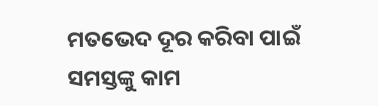ମତଭେଦ ଦୂର କରିବା ପାଇଁ ସମସ୍ତଙ୍କୁ କାମ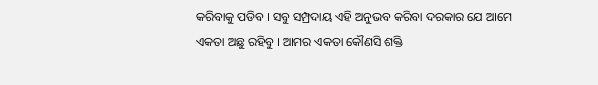କରିବାକୁ ପଡିବ । ସବୁ ସମ୍ପ୍ରଦାୟ ଏହି ଅନୁଭବ କରିବା ଦରକାର ଯେ ଆମେ ଏକତା ଅଛୁ ରହିବୁ । ଆମର ଏକତା କୌଣସି ଶକ୍ତି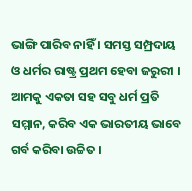ଭାଙ୍ଗି ପାରିବ ନାହିଁ । ସମସ୍ତ ସମ୍ପ୍ରଦାୟ ଓ ଧର୍ମର ରାଷ୍ଟ୍ର ପ୍ରଥମ ହେବା ଜରୁରୀ । ଆମକୁ ଏକତା ସହ ସବୁ ଧର୍ମ ପ୍ରତି ସମ୍ମାନ, କରିବ ଏକ ଭାରତୀୟ ଭାବେ ଗର୍ବ କରିବା ଉଚ୍ଚିତ ।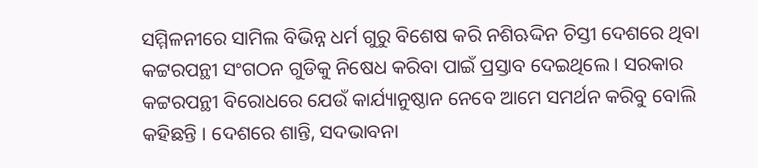ସମ୍ମିଳନୀରେ ସାମିଲ ବିଭିନ୍ନ ଧର୍ମ ଗୁରୁ ବିଶେଷ କରି ନଶିଋଦ୍ଦିନ ଚିସ୍ତୀ ଦେଶରେ ଥିବା କଟ୍ଟରପନ୍ଥୀ ସଂଗଠନ ଗୁଡିକୁ ନିଷେଧ କରିବା ପାଇଁ ପ୍ରସ୍ତାବ ଦେଇଥିଲେ । ସରକାର କଟ୍ଟରପନ୍ଥୀ ବିରୋଧରେ ଯେଉଁ କାର୍ଯ୍ୟାନୁଷ୍ଠାନ ନେବେ ଆମେ ସମର୍ଥନ କରିବୁ ବୋଲି କହିଛନ୍ତି । ଦେଶରେ ଶାନ୍ତି, ସଦଭାବନା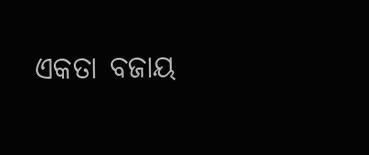ଏକତା ବଜାୟ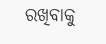ରଖିବାକୁ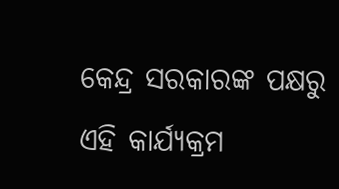କେନ୍ଦ୍ର ସରକାରଙ୍କ ପକ୍ଷରୁ ଏହି କାର୍ଯ୍ୟକ୍ରମ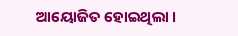ଆୟୋଜିତ ହୋଇଥିଲା ।